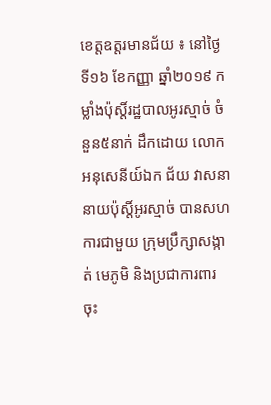ខេត្តឧត្តរមានជ័យ ៖ នៅថ្ងៃទី១៦ ខែកញ្ញា ឆ្នាំ២០១៩ កម្លាំងប៉ុស្តិ៍រដ្ឋបាលអូរស្មាច់ ចំនួន៥នាក់ ដឹកដោយ លោកអនុសេនីយ៍ឯក ជ័យ វាសនា នាយប៉ុស្តិ៍អូរស្មាច់ បានសហការជាមួយ ក្រុមប្រឹក្សាសង្កាត់ មេភូមិ និងប្រជាការពារ ចុះ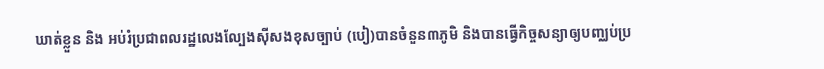ឃាត់ខ្លួន និង អប់រំប្រជាពលរដ្ឋលេងល្បែងស៊ីសងខុសច្បាប់ (បៀ)បានចំនួន៣ភូមិ និងបានធ្វើកិច្ចសន្យាឲ្យបញ្ឈប់ប្រ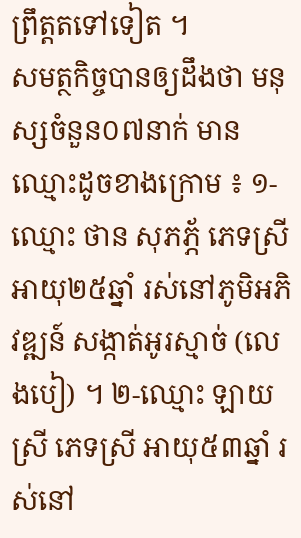ព្រឹត្តតទៅទៀត ។
សមត្ថកិច្ចបានឲ្យដឹងថា មនុស្សចំនួន០៧នាក់ មានឈ្មោះដូចខាងក្រោម ៖ ១-ឈ្មោះ ថាន សុភភ្ភ័ ភេទស្រី អាយុ២៥ឆ្នាំ រស់នៅភូមិអភិវឌ្ឍន៍ សង្កាត់អូរស្មាច់ (លេងបៀ) ។ ២-ឈ្មោះ ឡាយ ស្រី ភេទស្រី អាយុ៥៣ឆ្នាំ រស់នៅ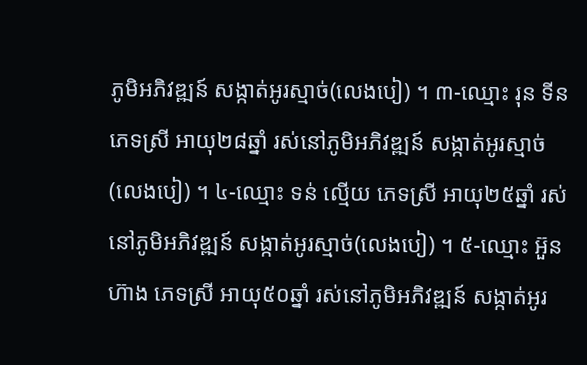ភូមិអភិវឌ្ឍន៍ សង្កាត់អូរស្មាច់(លេងបៀ) ។ ៣-ឈ្មោះ រុន ទីន ភេទស្រី អាយុ២៨ឆ្នាំ រស់នៅភូមិអភិវឌ្ឍន៍ សង្កាត់អូរស្មាច់(លេងបៀ) ។ ៤-ឈ្មោះ ទន់ ល្មើយ ភេទស្រី អាយុ២៥ឆ្នាំ រស់នៅភូមិអភិវឌ្ឍន៍ សង្កាត់អូរស្មាច់(លេងបៀ) ។ ៥-ឈ្មោះ អ៊ួន ហ៊ាង ភេទស្រី អាយុ៥០ឆ្នាំ រស់នៅភូមិអភិវឌ្ឍន៍ សង្កាត់អូរ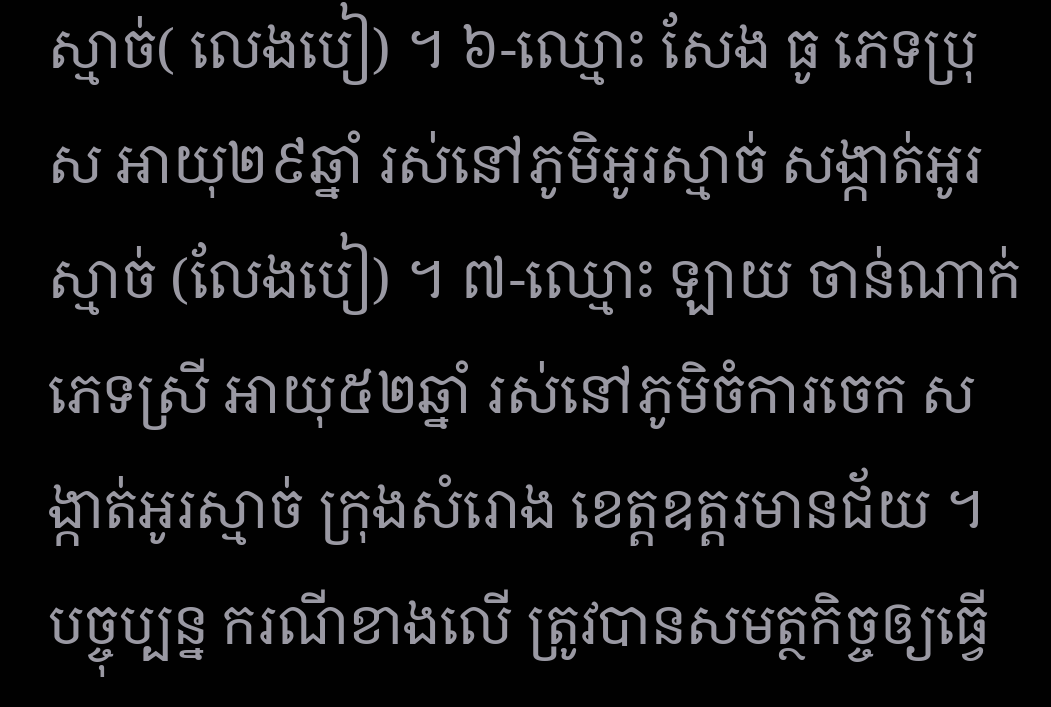ស្មាច់( លេងបៀ) ។ ៦-ឈ្មោះ សែង ធូ ភេទប្រុស អាយុ២៩ឆ្នាំ រស់នៅភូមិអូរស្មាច់ សង្កាត់អូរស្មាច់ (លែងបៀ) ។ ៧-ឈ្មោះ ឡាយ ចាន់ណាក់ ភេទស្រី អាយុ៥២ឆ្នាំ រស់នៅភូមិចំការចេក សង្កាត់អូរស្មាច់ ក្រុងសំរោង ខេត្តឧត្តរមានជ័យ ។
បច្ចុប្បន្ន ករណីខាងលើ ត្រូវបានសមត្ថកិច្ចឲ្យធ្វើ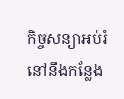កិច្ចសន្យាអប់រំនៅនឹងកន្លែង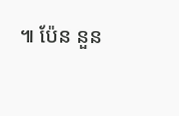៕ ប៉ែន នួន